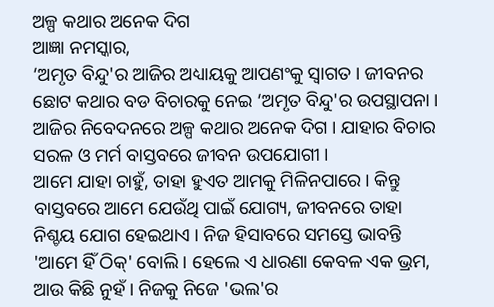ଅଳ୍ପ କଥାର ଅନେକ ଦିଗ
ଆଜ୍ଞା ନମସ୍କାର,
‘ଅମୃତ ବିନ୍ଦୁ'ର ଆଜିର ଅଧ୍ୟାୟକୁ ଆପଣଂକୁ ସ୍ୱାଗତ । ଜୀବନର ଛୋଟ କଥାର ବଡ ବିଚାରକୁ ନେଇ ‘ଅମୃତ ବିନ୍ଦୁ'ର ଉପସ୍ଥାପନା । ଆଜିର ନିବେଦନରେ ଅଳ୍ପ କଥାର ଅନେକ ଦିଗ । ଯାହାର ବିଚାର ସରଳ ଓ ମର୍ମ ବାସ୍ତବରେ ଜୀବନ ଉପଯୋଗୀ ।
ଆମେ ଯାହା ଚାହୁଁ, ତାହା ହୁଏତ ଆମକୁ ମିଳିନପାରେ । କିନ୍ତୁ ବାସ୍ତବରେ ଆମେ ଯେଉଁଥି ପାଇଁ ଯୋଗ୍ୟ, ଜୀବନରେ ତାହା ନିଶ୍ଚୟ ଯୋଗ ହେଇଥାଏ । ନିଜ ହିସାବରେ ସମସ୍ତେ ଭାବନ୍ତି 'ଆମେ ହିଁ ଠିକ୍' ବୋଲି । ହେଲେ ଏ ଧାରଣା କେବଳ ଏକ ଭ୍ରମ, ଆଉ କିଛି ନୁହଁ । ନିଜକୁ ନିଜେ 'ଭଲ'ର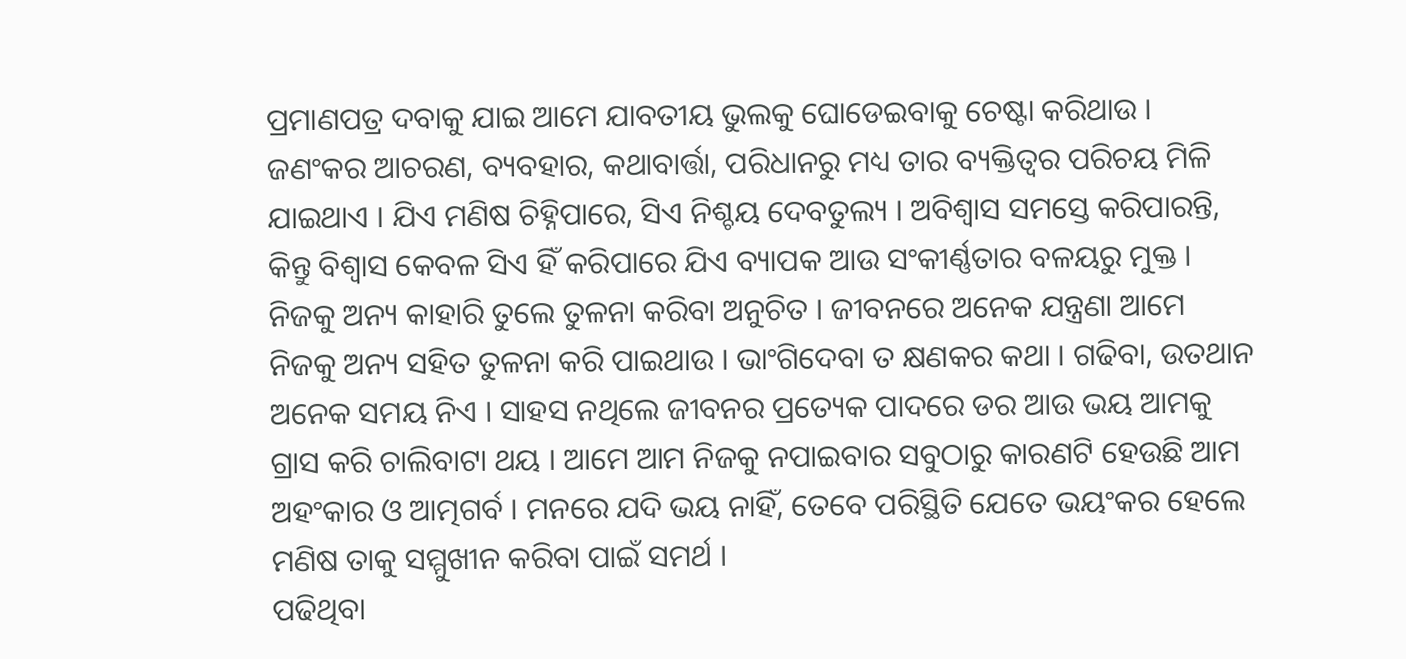ପ୍ରମାଣପତ୍ର ଦବାକୁ ଯାଇ ଆମେ ଯାବତୀୟ ଭୁଲକୁ ଘୋଡେଇବାକୁ ଚେଷ୍ଟା କରିଥାଉ । ଜଣଂକର ଆଚରଣ, ବ୍ୟବହାର, କଥାବାର୍ତ୍ତା, ପରିଧାନରୁ ମଧ୍ୟ ତାର ବ୍ୟକ୍ତିତ୍ୱର ପରିଚୟ ମିଳି ଯାଇଥାଏ । ଯିଏ ମଣିଷ ଚିହ୍ନିପାରେ, ସିଏ ନିଶ୍ଚୟ ଦେବତୁଲ୍ୟ । ଅବିଶ୍ୱାସ ସମସ୍ତେ କରିପାରନ୍ତି, କିନ୍ତୁ ବିଶ୍ୱାସ କେବଳ ସିଏ ହିଁ କରିପାରେ ଯିଏ ବ୍ୟାପକ ଆଉ ସଂକୀର୍ଣ୍ଣତାର ବଳୟରୁ ମୁକ୍ତ ।
ନିଜକୁ ଅନ୍ୟ କାହାରି ତୁଲେ ତୁଳନା କରିବା ଅନୁଚିତ । ଜୀବନରେ ଅନେକ ଯନ୍ତ୍ରଣା ଆମେ ନିଜକୁ ଅନ୍ୟ ସହିତ ତୁଳନା କରି ପାଇଥାଉ । ଭାଂଗିଦେବା ତ କ୍ଷଣକର କଥା । ଗଢିବା, ଉତଥାନ ଅନେକ ସମୟ ନିଏ । ସାହସ ନଥିଲେ ଜୀବନର ପ୍ରତ୍ୟେକ ପାଦରେ ଡର ଆଉ ଭୟ ଆମକୁ ଗ୍ରାସ କରି ଚାଲିବାଟା ଥୟ । ଆମେ ଆମ ନିଜକୁ ନପାଇବାର ସବୁଠାରୁ କାରଣଟି ହେଉଛି ଆମ ଅହଂକାର ଓ ଆତ୍ମଗର୍ବ । ମନରେ ଯଦି ଭୟ ନାହିଁ, ତେବେ ପରିସ୍ଥିତି ଯେତେ ଭୟଂକର ହେଲେ ମଣିଷ ତାକୁ ସମ୍ମୁଖୀନ କରିବା ପାଇଁ ସମର୍ଥ ।
ପଢିଥିବା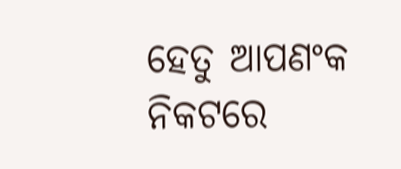ହେତୁ ଆପଣଂକ ନିକଟରେ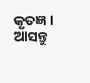କୃତଜ୍ଞ । ଆସନ୍ତୁ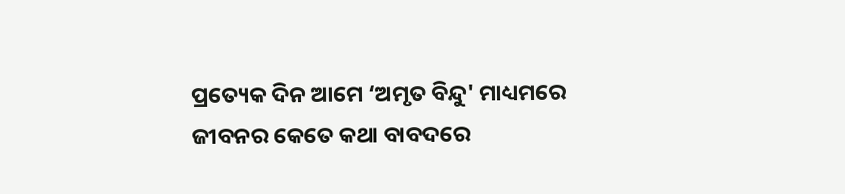ପ୍ରତ୍ୟେକ ଦିନ ଆମେ ‘ଅମୃତ ବିନ୍ଦୁ' ମାଧ୍ୟମରେ ଜୀବନର କେତେ କଥା ବାବଦରେ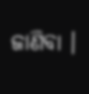ଜାଣିବା ।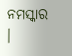ନମସ୍କାର ।